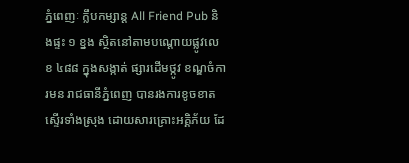ភ្នំពេញៈ ក្លឹបកម្សាន្ដ All Friend Pub និងផ្ទះ ១ ខ្នង ស្ថិតនៅតាមបណ្ដោយផ្លូវលេខ ៤៨៨ ក្នុងសង្កាត់ ផ្សារដើមថ្កូវ ខណ្ឌចំការមន រាជធានីភ្នំពេញ បានរងការខូចខាតស្ទើរទាំងស្រុង ដោយសារគ្រោះអគ្គិភ័យ ដែ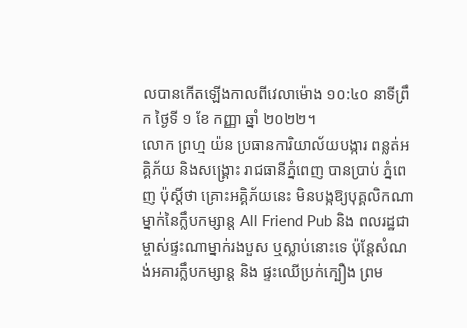លបានកើតឡើងកាលពីវេលាម៉ោង ១០:៤០ នាទីព្រឹក ថ្ងៃទី ១ ខែ កញ្ញា ឆ្នាំ ២០២២។
លោក ព្រហ្ម យ៉ន ប្រធានការិយាល័យបង្ការ ពន្លត់អគ្គិភ័យ និងសង្គ្រោះ រាជធានីភ្នំពេញ បានប្រាប់ ភ្នំពេញ ប៉ុស្តិ៍ថា គ្រោះអគ្គិភ័យនេះ មិនបង្កឱ្យបុគ្គលិកណាម្នាក់នៃក្លឹបកម្សាន្ត All Friend Pub និង ពលរដ្ឋជាម្ចាស់ផ្ទះណាម្នាក់រងបួស ឬស្លាប់នោះទេ ប៉ុន្តែសំណង់អគារក្លឹបកម្សាន្ត និង ផ្ទះឈើប្រក់ក្បឿង ព្រម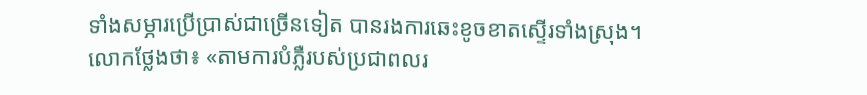ទាំងសម្ភារប្រើប្រាស់ជាច្រើនទៀត បានរងការឆេះខូចខាតស្ទើរទាំងស្រុង។
លោកថ្លែងថា៖ «តាមការបំភ្លឺរបស់ប្រជាពលរ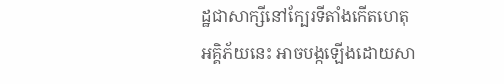ដ្ឋជាសាក្សីនៅក្បែរទីតាំងកើតហេតុ អគ្គិភ័យនេះ អាចបង្កឡើងដោយសា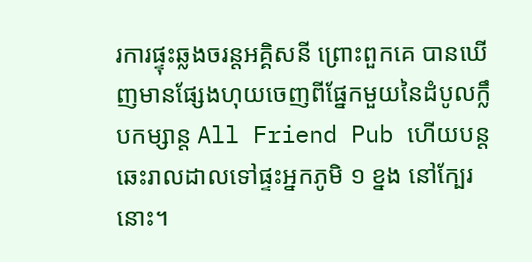រការផ្ទុះឆ្លងចរន្តអគ្គិសនី ព្រោះពួកគេ បានឃើញមានផ្សែងហុយចេញពីផ្នែកមួយនៃដំបូលក្លឹបកម្សាន្ត All Friend Pub ហើយបន្តឆេះរាលដាលទៅផ្ទះអ្នកភូមិ ១ ខ្នង នៅក្បែរនោះ។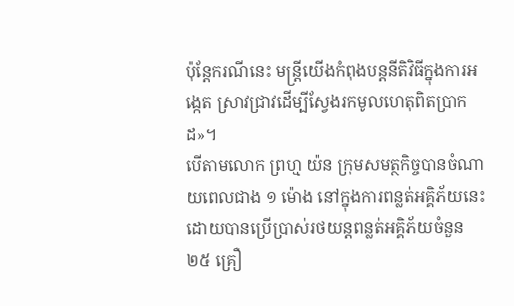ប៉ុន្តែករណីនេះ មន្ត្រីយើងកំពុងបន្តនីតិវិធីក្នុងការអង្កេត ស្រាវជ្រាវដើម្បីស្វែងរកមូលហេតុពិតប្រាកដ»។
បើតាមលោក ព្រហ្ម យ៉ន ក្រុមសមត្ថកិច្ចបានចំណាយពេលជាង ១ ម៉ោង នៅក្នុងការពន្លត់អគ្គិភ័យនេះ ដោយបានប្រើប្រាស់រថយន្តពន្លត់អគ្គិភ័យចំនួន ២៥ គ្រឿ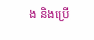ង និងប្រើ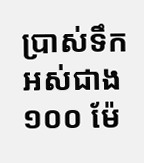ប្រាស់ទឹកអស់ជាង ១០០ ម៉ែ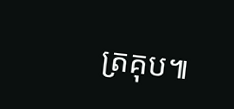ត្រគុប៕